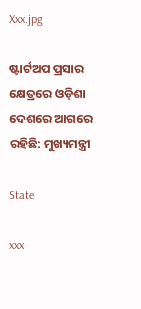Xxx.jpg

ଷ୍ଟାର୍ଟଅପ ପ୍ରସାର କ୍ଷେତ୍ରରେ ଓଡ଼ିଶା ଦେଶରେ ଆଗରେ ରହିଛି: ମୁଖ୍ୟମନ୍ତ୍ରୀ

State

xxx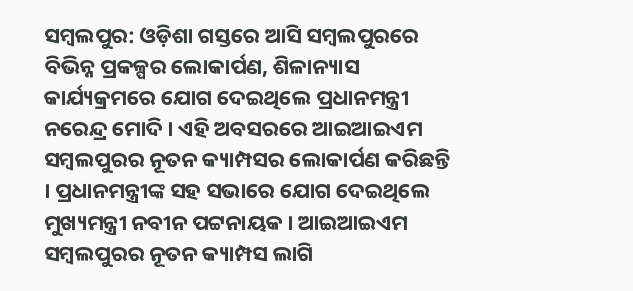ସମ୍ବଲପୁର: ଓଡ଼ିଶା ଗସ୍ତରେ ଆସି ସମ୍ବଲପୁରରେ ବିଭିନ୍ନ ପ୍ରକଳ୍ପର ଲୋକାର୍ପଣ, ଶିଳାନ୍ୟାସ କାର୍ଯ୍ୟକ୍ରମରେ ଯୋଗ ଦେଇଥିଲେ ପ୍ରଧାନମନ୍ତ୍ରୀ ନରେନ୍ଦ୍ର ମୋଦି । ଏହି ଅବସରରେ ଆଇଆଇଏମ ସମ୍ବଲପୁରର ନୂତନ କ୍ୟାମ୍ପସର ଲୋକାର୍ପଣ କରିଛନ୍ତି । ପ୍ରଧାନମନ୍ତ୍ରୀଙ୍କ ସହ ସଭାରେ ଯୋଗ ଦେଇଥିଲେ ମୁଖ୍ୟମନ୍ତ୍ରୀ ନବୀନ ପଟ୍ଟନାୟକ । ଆଇଆଇଏମ ସମ୍ବଲପୁରର ନୂତନ କ୍ୟାମ୍ପସ ଲାଗି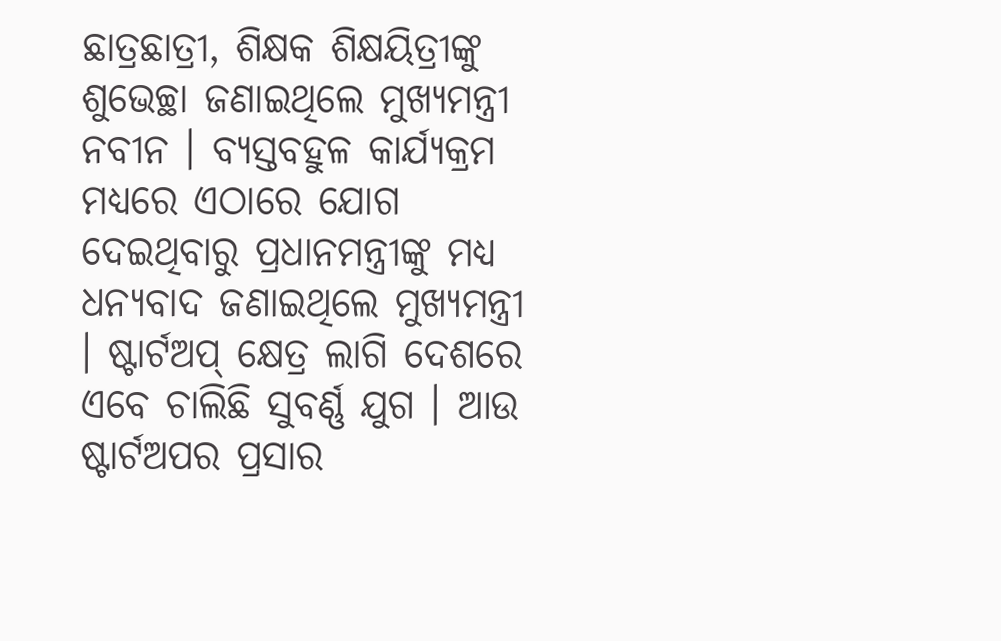ଛାତ୍ରଛାତ୍ରୀ, ଶିକ୍ଷକ ଶିକ୍ଷୟିତ୍ରୀଙ୍କୁ ଶୁଭେଚ୍ଛା ଜଣାଇଥିଲେ ମୁଖ୍ୟମନ୍ତ୍ରୀ ନବୀନ । ବ୍ୟସ୍ତବହୁଳ କାର୍ଯ୍ୟକ୍ରମ ମଧ୍ୟରେ ଏଠାରେ ଯୋଗ ଦେଇଥିବାରୁ ପ୍ରଧାନମନ୍ତ୍ରୀଙ୍କୁ ମଧ୍ୟ ଧନ୍ୟବାଦ ଜଣାଇଥିଲେ ମୁଖ୍ୟମନ୍ତ୍ରୀ । ଷ୍ଟାର୍ଟଅପ୍ କ୍ଷେତ୍ର ଲାଗି ଦେଶରେ ଏବେ ଚାଲିଛି ସୁବର୍ଣ୍ଣ ଯୁଗ । ଆଉ ଷ୍ଟାର୍ଟଅପର ପ୍ରସାର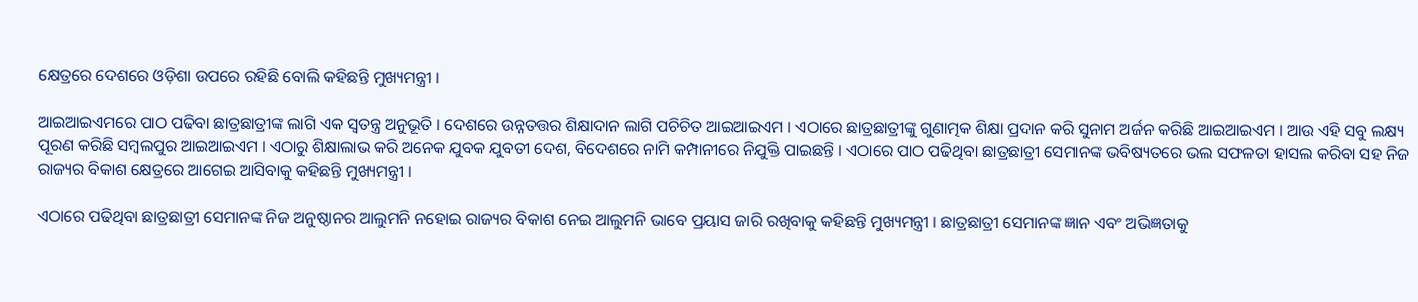କ୍ଷେତ୍ରରେ ଦେଶରେ ଓଡ଼ିଶା ଉପରେ ରହିଛି ବୋଲି କହିଛନ୍ତି ମୁଖ୍ୟମନ୍ତ୍ରୀ ।

ଆଇଆଇଏମରେ ପାଠ ପଢିବା ଛାତ୍ରଛାତ୍ରୀଙ୍କ ଲାଗି ଏକ ସ୍ଵତନ୍ତ୍ର ଅନୁଭୂତି । ଦେଶରେ ଉନ୍ନତତ୍ତର ଶିକ୍ଷାଦାନ ଲାଗି ପଚିଚିତ ଆଇଆଇଏମ । ଏଠାରେ ଛାତ୍ରଛାତ୍ରୀଙ୍କୁ ଗୁଣାତ୍ମକ ଶିକ୍ଷା ପ୍ରଦାନ କରି ସୁନାମ ଅର୍ଜନ କରିଛି ଆଇଆଇଏମ । ଆଉ ଏହି ସବୁ ଲକ୍ଷ୍ୟ ପୂରଣ କରିଛି ସମ୍ବଲପୁର ଆଇଆଇଏମ । ଏଠାରୁ ଶିକ୍ଷାଲାଭ କରି ଅନେକ ଯୁବକ ଯୁବତୀ ଦେଶ, ବିଦେଶରେ ନାମି କମ୍ପାନୀରେ ନିଯୁକ୍ତି ପାଇଛନ୍ତି । ଏଠାରେ ପାଠ ପଢିଥିବା ଛାତ୍ରଛାତ୍ରୀ ସେମାନଙ୍କ ଭବିଷ୍ୟତରେ ଭଲ ସଫଳତା ହାସଲ କରିବା ସହ ନିଜ ରାଜ୍ୟର ବିକାଶ କ୍ଷେତ୍ରରେ ଆଗେଇ ଆସିବାକୁ କହିଛନ୍ତି ମୁଖ୍ୟମନ୍ତ୍ରୀ ।

ଏଠାରେ ପଢିଥିବା ଛାତ୍ରଛାତ୍ରୀ ସେମାନଙ୍କ ନିଜ ଅନୁଷ୍ଠାନର ଆଲୁମନି ନହୋଇ ରାଜ୍ୟର ବିକାଶ ନେଇ ଆଲୁମନି ଭାବେ ପ୍ରୟାସ ଜାରି ରଖିବାକୁ କହିଛନ୍ତି ମୁଖ୍ୟମନ୍ତ୍ରୀ । ଛାତ୍ରଛାତ୍ରୀ ସେମାନଙ୍କ ଜ୍ଞାନ ଏବଂ ଅଭିଜ୍ଞତାକୁ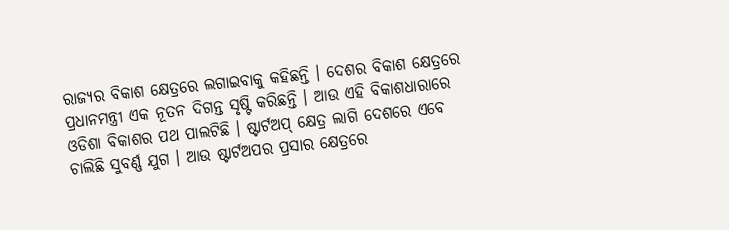ରାଜ୍ୟର ବିକାଶ କ୍ଷେତ୍ରରେ ଲଗାଇବାକୁ କହିଛନ୍ତି । ଦେଶର ବିକାଶ କ୍ଷେତ୍ରରେ ପ୍ରଧାନମନ୍ତ୍ରୀ ଏକ ନୂତନ ଦିଗନ୍ତ ସୃଷ୍ଟି କରିଛନ୍ତି । ଆଉ ଏହି ବିକାଶଧାରାରେ ଓଡିଶା ବିକାଶର ପଥ ପାଲଟିଛି । ଷ୍ଟାର୍ଟଅପ୍ କ୍ଷେତ୍ର ଲାଗି ଦେଶରେ ଏବେ ଚାଲିଛି ସୁବର୍ଣ୍ଣ ଯୁଗ । ଆଉ ଷ୍ଟାର୍ଟଅପର ପ୍ରସାର କ୍ଷେତ୍ରରେ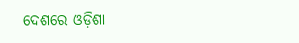ଦେଶରେ ଓଡ଼ିଶା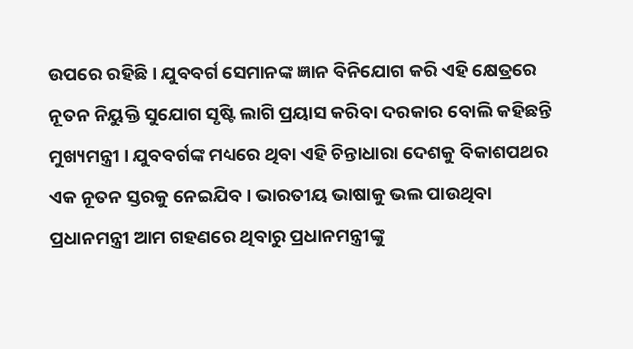ଉପରେ ରହିଛି । ଯୁବବର୍ଗ ସେମାନଙ୍କ ଜ୍ଞାନ ବିନିଯୋଗ କରି ଏହି କ୍ଷେତ୍ରରେ ନୂତନ ନିୟୁକ୍ତି ସୁଯୋଗ ସୃଷ୍ଟି ଲାଗି ପ୍ରୟାସ କରିବା ଦରକାର ବୋଲି କହିଛନ୍ତି ମୁଖ୍ୟମନ୍ତ୍ରୀ । ଯୁବବର୍ଗଙ୍କ ମଧ୍ୟରେ ଥିବା ଏହି ଚିନ୍ତାଧାରା ଦେଶକୁ ବିକାଶପଥର ଏକ ନୂତନ ସ୍ତରକୁ ନେଇଯିବ । ଭାରତୀୟ ଭାଷାକୁ ଭଲ ପାଉଥିବା ପ୍ରଧାନମନ୍ତ୍ରୀ ଆମ ଗହଣରେ ଥିବାରୁ ପ୍ରଧାନମନ୍ତ୍ରୀଙ୍କୁ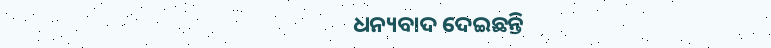ଧନ୍ୟବାଦ ଦେଇଛନ୍ତି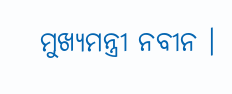ମୁଖ୍ୟମନ୍ତ୍ରୀ ନବୀନ ।